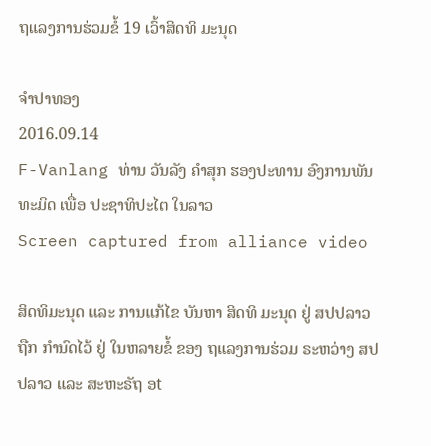ຖແລງການຮ່ວມຂໍ້ 19 ເວົ້າສິດທິ ມະນຸດ

ຈໍາປາທອງ
2016.09.14
F-Vanlang ທ່ານ ວັນລັງ ຄໍາສຸກ ຮອງປະທານ ອົງການພັນທະມິດ ເພື່ອ ປະຊາທິປະໄຕ ໃນລາວ
Screen captured from alliance video

ສິດທິມະນຸດ ແລະ ການແກ້ໄຂ ບັນຫາ ສິດທິ ມະນຸດ ຢູ່ ສປປລາວ ຖືກ ກໍານົດໄວ້ ຢູ່ ໃນຫລາຍຂໍ້ ຂອງ ຖແລງການຮ່ວມ ຣະຫວ່າງ ສປປລາວ ແລະ ສະຫະຣັຖ ອt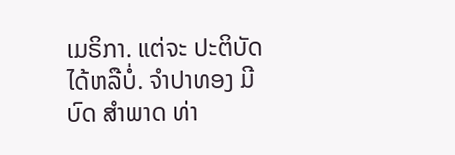ເມຣິກາ. ແຕ່ຈະ ປະຕິບັດ ໄດ້ຫລືບໍ່. ຈໍາປາທອງ ມີບົດ ສໍາພາດ ທ່າ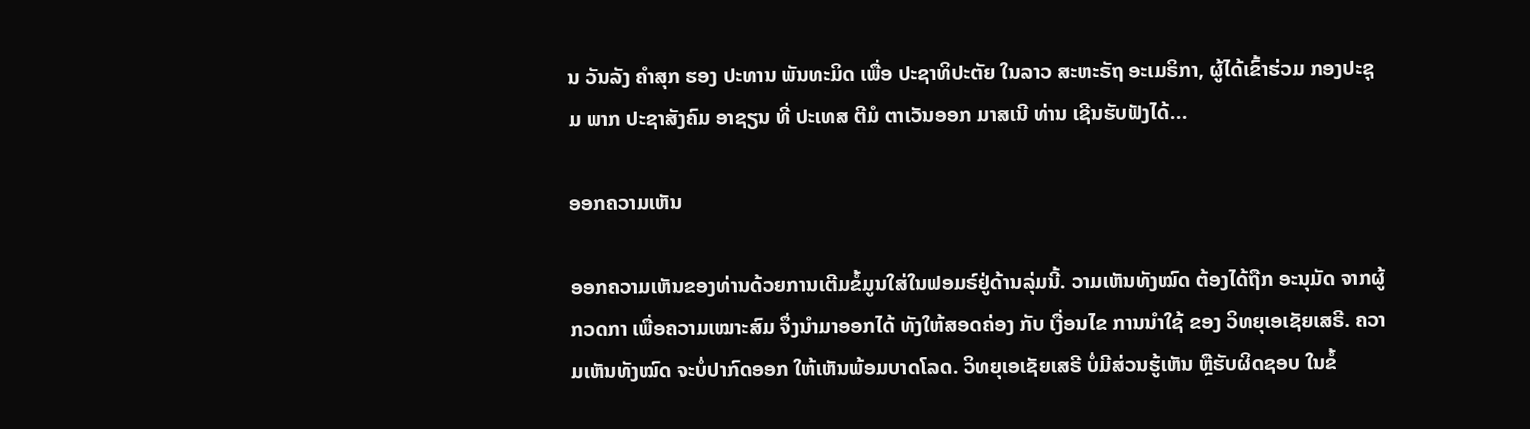ນ ວັນລັງ ຄໍາສຸກ ຮອງ ປະທານ ພັນທະມິດ ເພື່ອ ປະຊາທິປະຕັຍ ໃນລາວ ສະຫະຣັຖ ອະເມຣິກາ, ຜູ້ໄດ້ເຂົ້າຮ່ວມ ກອງປະຊຸມ ພາກ ປະຊາສັງຄົມ ອາຊຽນ ທີ່ ປະເທສ ຕີມໍ ຕາເວັນອອກ ມາສເນີ ທ່ານ ເຊີນຮັບຟັງໄດ້...

ອອກຄວາມເຫັນ

ອອກຄວາມເຫັນຂອງທ່ານດ້ວຍການເຕີມຂໍ້ມູນໃສ່ໃນຟອມຣ໌ຢູ່ດ້ານລຸ່ມນີ້. ວາມເຫັນທັງໝົດ ຕ້ອງໄດ້ຖືກ ອະນຸມັດ ຈາກຜູ້ ກວດກາ ເພື່ອຄວາມເໝາະສົມ ຈຶ່ງນໍາມາອອກໄດ້ ທັງໃຫ້ສອດຄ່ອງ ກັບ ເງື່ອນໄຂ ການນຳໃຊ້ ຂອງ ວິທຍຸເອເຊັຍເສຣີ. ຄວາມເຫັນທັງໝົດ ຈະບໍ່ປາກົດອອກ ໃຫ້ເຫັນພ້ອມບາດໂລດ. ວິທຍຸເອເຊັຍເສຣີ ບໍ່ມີສ່ວນຮູ້ເຫັນ ຫຼືຮັບຜິດຊອບ ໃນຂໍ້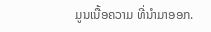ມູນເນື້ອຄວາມ ທີ່ນໍາມາອອກ.